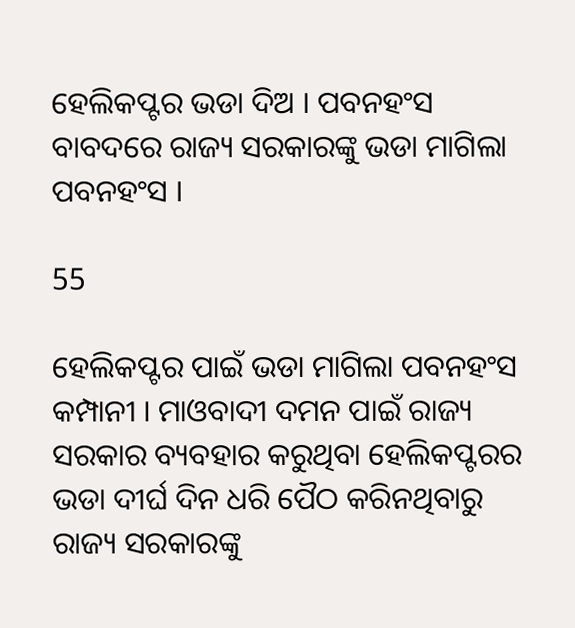ହେଲିକପ୍ଟର ଭଡା ଦିଅ । ପବନହଂସ ବାବଦରେ ରାଜ୍ୟ ସରକାରଙ୍କୁ ଭଡା ମାଗିଲା ପବନହଂସ ।

55

ହେଲିକପ୍ଟର ପାଇଁ ଭଡା ମାଗିଲା ପବନହଂସ କମ୍ପାନୀ । ମାଓବାଦୀ ଦମନ ପାଇଁ ରାଜ୍ୟ ସରକାର ବ୍ୟବହାର କରୁଥିବା ହେଲିକପ୍ଟରର ଭଡା ଦୀର୍ଘ ଦିନ ଧରି ପୈଠ କରିନଥିବାରୁ ରାଜ୍ୟ ସରକାରଙ୍କୁ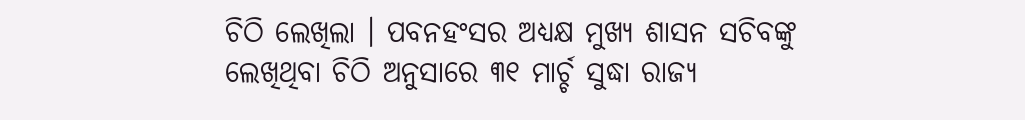ଚିଠି ଲେଖିଲା । ପବନହଂସର ଅଧ୍ୟକ୍ଷ ମୁଖ୍ୟ ଶାସନ ସଚିବଙ୍କୁ ଲେଖିଥିବା ଚିଠି ଅନୁସାରେ ୩୧ ମାର୍ଚ୍ଚ ସୁଦ୍ଧା ରାଜ୍ୟ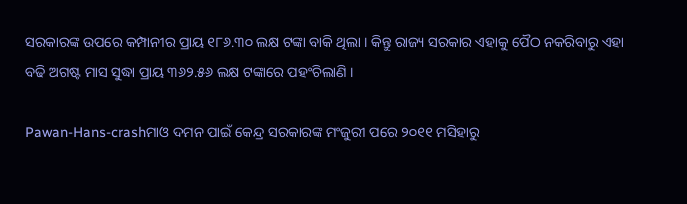ସରକାରଙ୍କ ଉପରେ କମ୍ପାନୀର ପ୍ରାୟ ୧୮୬.୩୦ ଲକ୍ଷ ଟଙ୍କା ବାକି ଥିଲା । କିନ୍ତୁ ରାଜ୍ୟ ସରକାର ଏହାକୁ ପୈଠ ନକରିବାରୁ ଏହା ବଢି ଅଗଷ୍ଟ ମାସ ସୁଦ୍ଧା ପ୍ରାୟ ୩୬୨.୫୬ ଲକ୍ଷ ଟଙ୍କାରେ ପହଂଚିଲାଣି ।

Pawan-Hans-crashମାଓ ଦମନ ପାଇଁ କେନ୍ଦ୍ର ସରକାରଙ୍କ ମଂଜୁରୀ ପରେ ୨୦୧୧ ମସିହାରୁ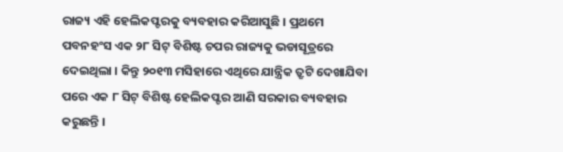ରାଜ୍ୟ ଏହି ହେଲିକପ୍ଟରକୁ ବ୍ୟବହାର କରିଆସୁଛି । ପ୍ରଥମେ ପବନହଂସ ଏକ ୨୮ ସିଟ୍ ବିଶିଷ୍ଟ ଚପର ରାଜ୍ୟକୁ ଭଡାସୂତ୍ରରେ ଦେଇଥିଲା । କିନ୍ତୁ ୨୦୧୩ ମସିହାରେ ଏଥିରେ ଯାନ୍ତ୍ରିକ ତ୍ରୃଟି ଦେଖାଯିବା ପରେ ଏକ ୮ ସିଟ୍ ବିଶିଷ୍ଟ ହେଲିକପ୍ଟର ଆଣି ସରକାର ବ୍ୟବହାର କରୁଛନ୍ତି ।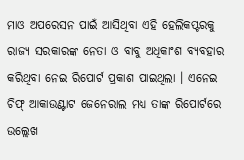ମାଓ ଅପରେସନ ପାଇଁ ଆସିଥିବା ଏହି ହେଲିକପ୍ଟରକୁ ରାଜ୍ୟ ସରକାରଙ୍କ ନେତା ଓ ବାବୁ ଅଧିକାଂଶ ବ୍ୟବହାର କରିଥିବା ନେଇ ରିପୋର୍ଟ ପ୍ରକାଶ ପାଇଥିଲା । ଏନେଇ ଚିଫ୍ ଆକାଉଣ୍ଟାଟ ଜେନେରାଲ ମଧ୍ୟ ତାଙ୍କ ରିପୋର୍ଟରେ ଉଲ୍ଲେଖ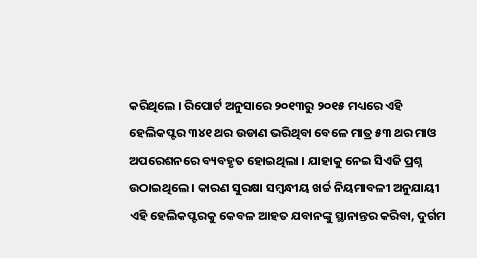କରିଥିଲେ । ରିପୋର୍ଟ ଅନୁସାରେ ୨୦୧୩ରୁ ୨୦୧୫ ମଧ୍ୟରେ ଏହି ହେଲିକପ୍ଟର ୩୪୧ ଥର ଉଡାଣ ଭରିଥିବା ବେଳେ ମାତ୍ର ୫୩ ଥର ମାଓ ଅପରେଶନରେ ବ୍ୟବହୃତ ହୋଇଥିଲା । ଯାହାକୁ ନେଇ ସିଏଜି ପ୍ରଶ୍ନ ଉଠାଇଥିଲେ । କାରଣ ସୁରକ୍ଷା ସମ୍ବନ୍ଧୀୟ ଖର୍ଚ୍ଚ ନିୟମାବଳୀ ଅନୁଯାୟୀ ଏହି ହେଲିକପ୍ଟରକୁ କେବଳ ଆହତ ଯବାନଙ୍କୁ ସ୍ଥାନାନ୍ତର କରିବା, ଦୁର୍ଗମ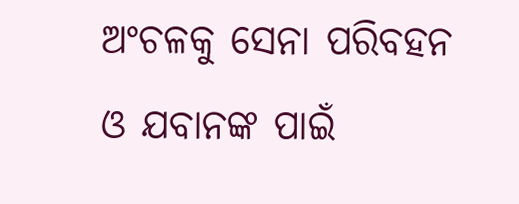ଅଂଚଳକୁ ସେନା ପରିବହନ ଓ ଯବାନଙ୍କ ପାଇଁ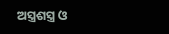ଅସ୍ତ୍ରଶସ୍ତ୍ର ଓ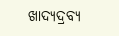ଖାଦ୍ୟଦ୍ରବ୍ୟ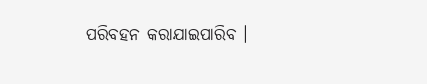ପରିବହନ କରାଯାଇପାରିବ ।